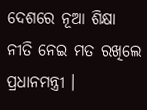ଦେଶରେ ନୂଆ ଶିକ୍ଷା ନୀତି ନେଇ ମତ ରଖିଲେ ପ୍ରଧାନମନ୍ତ୍ରୀ ।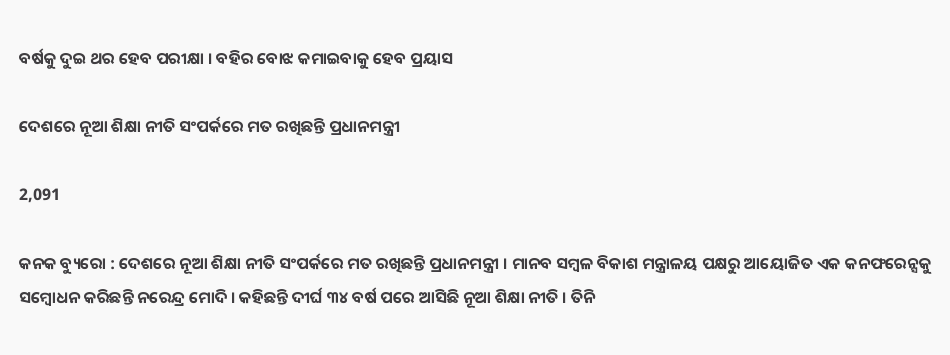ବର୍ଷକୁ ଦୁଇ ଥର ହେବ ପରୀକ୍ଷା । ବହିର ବୋଝ କମାଇବାକୁ ହେବ ପ୍ରୟାସ

ଦେଶରେ ନୂଆ ଶିକ୍ଷା ନୀତି ସଂପର୍କରେ ମତ ରଖିଛନ୍ତି ପ୍ରଧାନମନ୍ତ୍ରୀ

2,091

କନକ ବ୍ୟୁରୋ : ଦେଶରେ ନୂଆ ଶିକ୍ଷା ନୀତି ସଂପର୍କରେ ମତ ରଖିଛନ୍ତି ପ୍ରଧାନମନ୍ତ୍ରୀ । ମାନବ ସମ୍ବଳ ବିକାଶ ମନ୍ତ୍ରାଳୟ ପକ୍ଷରୁ ଆୟୋଜିତ ଏକ କନଫରେନ୍ସକୁ ସମ୍ବୋଧନ କରିଛନ୍ତି ନରେନ୍ଦ୍ର ମୋଦି । କହିଛନ୍ତି ଦୀର୍ଘ ୩୪ ବର୍ଷ ପରେ ଆସିଛି ନୂଆ ଶିକ୍ଷା ନୀତି । ତିନି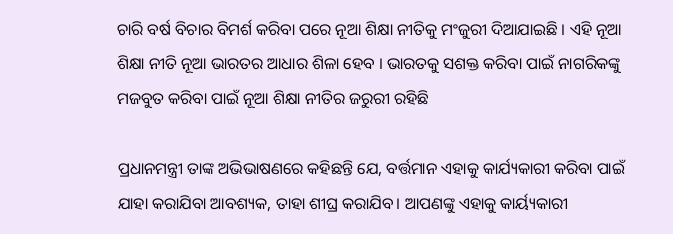ଚାରି ବର୍ଷ ବିଚାର ବିମର୍ଶ କରିବା ପରେ ନୂଆ ଶିକ୍ଷା ନୀତିକୁ ମଂଜୁରୀ ଦିଆଯାଇଛି । ଏହି ନୂଆ ଶିକ୍ଷା ନୀତି ନୂଆ ଭାରତର ଆଧାର ଶିଳା ହେବ । ଭାରତକୁ ସଶକ୍ତ କରିବା ପାଇଁ ନାଗରିକଙ୍କୁ ମଜବୁତ କରିବା ପାଇଁ ନୂଆ ଶିକ୍ଷା ନୀତିର ଜରୁରୀ ରହିଛି

ପ୍ରଧାନମନ୍ତ୍ରୀ ତାଙ୍କ ଅଭିଭାଷଣରେ କହିଛନ୍ତି ଯେ, ବର୍ତ୍ତମାନ ଏହାକୁ କାର୍ଯ୍ୟକାରୀ କରିବା ପାଇଁ ଯାହା କରାଯିବା ଆବଶ୍ୟକ, ତାହା ଶୀଘ୍ର କରାଯିବ। ଆପଣଙ୍କୁ ଏହାକୁ କାର୍ୟ୍ୟକାରୀ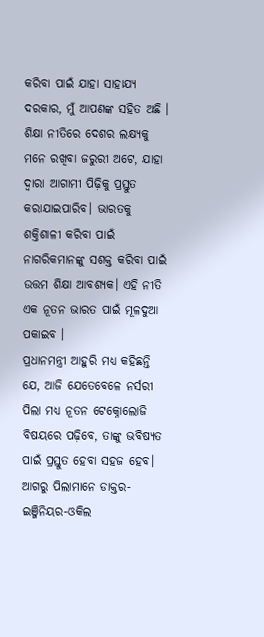କରିବା ପାଇଁ ଯାହା ସାହାଯ୍ୟ ଦରକାର, ମୁଁ ଆପଣଙ୍କ ସହିତ ଅଛି । ଶିକ୍ଷା ନୀତିରେ ଦେଶର ଲକ୍ଷ୍ୟକୁ ମନେ ରଖିବା ଜରୁରୀ ଅଟେ, ଯାହା ଦ୍ୱାରା ଆଗାମୀ ପିଢ଼ିକୁ ପ୍ରସ୍ତୁତ କରାଯାଇପାରିବ। ଭାରତକୁ ଶକ୍ତିଶାଳୀ କରିବା ପାଇଁ ନାଗରିକମାନଙ୍କୁ ସଶକ୍ତ କରିବା ପାଇଁ ଉତ୍ତମ ଶିକ୍ଷା ଆବଶ୍ୟକ। ଏହି ନୀତି ଏକ ନୂତନ ଭାରତ ପାଇଁ ମୂଳଦୁଆ ପକାଇବ ।
ପ୍ରଧାନମନ୍ତ୍ରୀ ଆହୁରି ମଧ୍ୟ କହିଛନ୍ତି ଯେ, ଆଜି ଯେତେବେଳେ ନର୍ସରୀ ପିଲା ମଧ୍ୟ ନୂତନ ଟେକ୍ନୋଲୋଜି ବିଷୟରେ ପଢ଼ିବେ, ତାଙ୍କୁ ଭବିଷ୍ୟତ ପାଇଁ ପ୍ରସ୍ତୁତ ହେବା ସହଜ ହେବ। ଆଗରୁ ପିଲାମାନେ ଡାକ୍ତର-ଇଞ୍ଜିନିୟର-ଓକିଲ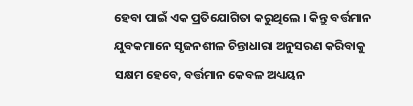ହେବା ପାଇଁ ଏକ ପ୍ରତିଯୋଗିତା କରୁଥିଲେ । କିନ୍ତୁ ବର୍ତ୍ତମାନ ଯୁବକମାନେ ସୃଜନଶୀଳ ଚିନ୍ତାଧାରା ଅନୁସରଣ କରିବାକୁ ସକ୍ଷମ ହେବେ, ବର୍ତ୍ତମାନ କେବଳ ଅଧ୍ୟୟନ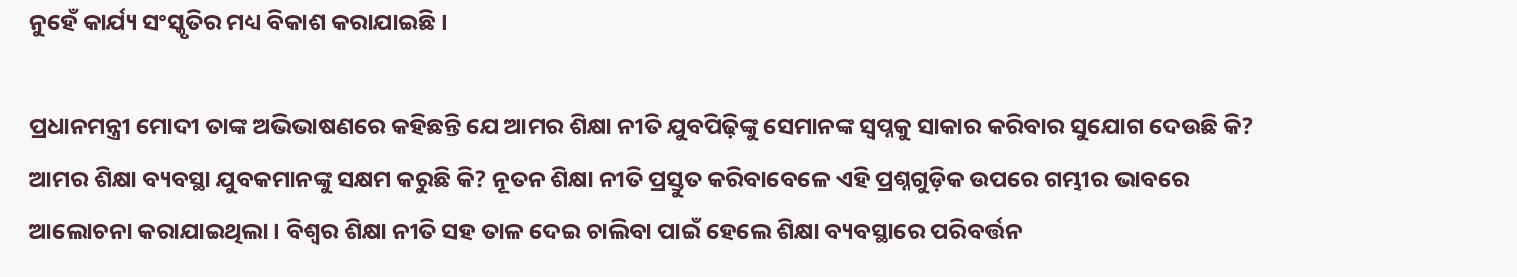ନୁହେଁ କାର୍ଯ୍ୟ ସଂସ୍କୃତିର ମଧ୍ୟ ବିକାଶ କରାଯାଇଛି ।

ପ୍ରଧାନମନ୍ତ୍ରୀ ମୋଦୀ ତାଙ୍କ ଅଭିଭାଷଣରେ କହିଛନ୍ତି ଯେ ଆମର ଶିକ୍ଷା ନୀତି ଯୁବପିଢ଼ିଙ୍କୁ ସେମାନଙ୍କ ସ୍ୱପ୍ନକୁ ସାକାର କରିବାର ସୁଯୋଗ ଦେଉଛି କି? ଆମର ଶିକ୍ଷା ବ୍ୟବସ୍ଥା ଯୁବକମାନଙ୍କୁ ସକ୍ଷମ କରୁଛି କି? ନୂତନ ଶିକ୍ଷା ନୀତି ପ୍ରସ୍ତୁତ କରିବାବେଳେ ଏହି ପ୍ରଶ୍ନଗୁଡ଼ିକ ଉପରେ ଗମ୍ଭୀର ଭାବରେ ଆଲୋଚନା କରାଯାଇଥିଲା । ବିଶ୍ୱର ଶିକ୍ଷା ନୀତି ସହ ତାଳ ଦେଇ ଚାଲିବା ପାଇଁ ହେଲେ ଶିକ୍ଷା ବ୍ୟବସ୍ଥାରେ ପରିବର୍ତ୍ତନ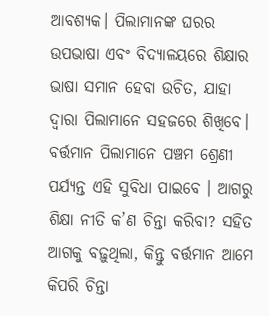ଆବଶ୍ୟକ। ପିଲାମାନଙ୍କ ଘରର ଉପଭାଷା ଏବଂ ବିଦ୍ୟାଳୟରେ ଶିକ୍ଷାର ଭାଷା ସମାନ ହେବା ଉଚିତ, ଯାହା ଦ୍ୱାରା ପିଲାମାନେ ସହଜରେ ଶିଖିବେ। ବର୍ତ୍ତମାନ ପିଲାମାନେ ପଞ୍ଚମ ଶ୍ରେଣୀ ପର୍ଯ୍ୟନ୍ତ ଏହି ସୁବିଧା ପାଇବେ । ଆଗରୁ ଶିକ୍ଷା ନୀତି କ’ଣ ଚିନ୍ତା କରିବା? ସହିତ ଆଗକୁ ବଢ଼ୁଥିଲା, କିନ୍ତୁ ବର୍ତ୍ତମାନ ଆମେ କିପରି ଚିନ୍ତା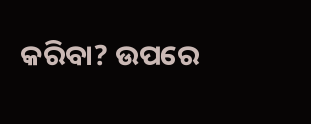କରିବା? ଉପରେ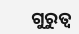ଗୁରୁତ୍ୱ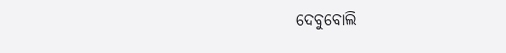ଦେବୁବୋଲି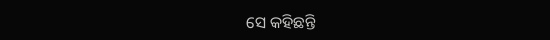ସେ କହିଛନ୍ତି